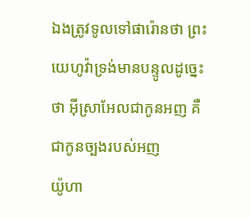ឯងត្រូវទូលទៅផារ៉ោនថា ព្រះយេហូវ៉ាទ្រង់មានបន្ទូលដូច្នេះថា អ៊ីស្រាអែលជាកូនអញ គឺជាកូនច្បងរបស់អញ
យ៉ូហា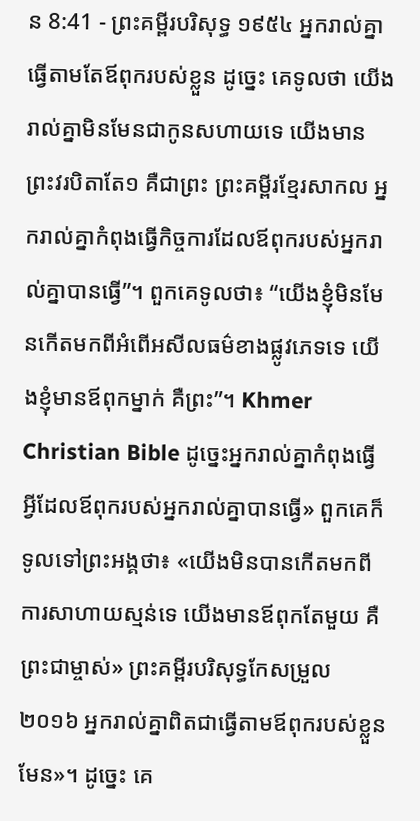ន 8:41 - ព្រះគម្ពីរបរិសុទ្ធ ១៩៥៤ អ្នករាល់គ្នាធ្វើតាមតែឪពុករបស់ខ្លួន ដូច្នេះ គេទូលថា យើងរាល់គ្នាមិនមែនជាកូនសហាយទេ យើងមានព្រះវរបិតាតែ១ គឺជាព្រះ ព្រះគម្ពីរខ្មែរសាកល អ្នករាល់គ្នាកំពុងធ្វើកិច្ចការដែលឪពុករបស់អ្នករាល់គ្នាបានធ្វើ”។ ពួកគេទូលថា៖ “យើងខ្ញុំមិនមែនកើតមកពីអំពើអសីលធម៌ខាងផ្លូវភេទទេ យើងខ្ញុំមានឪពុកម្នាក់ គឺព្រះ”។ Khmer Christian Bible ដូច្នេះអ្នករាល់គ្នាកំពុងធ្វើអ្វីដែលឪពុករបស់អ្នករាល់គ្នាបានធ្វើ» ពួកគេក៏ទូលទៅព្រះអង្គថា៖ «យើងមិនបានកើតមកពីការសាហាយស្មន់ទេ យើងមានឪពុកតែមួយ គឺព្រះជាម្ចាស់» ព្រះគម្ពីរបរិសុទ្ធកែសម្រួល ២០១៦ អ្នករាល់គ្នាពិតជាធ្វើតាមឪពុករបស់ខ្លួនមែន»។ ដូច្នេះ គេ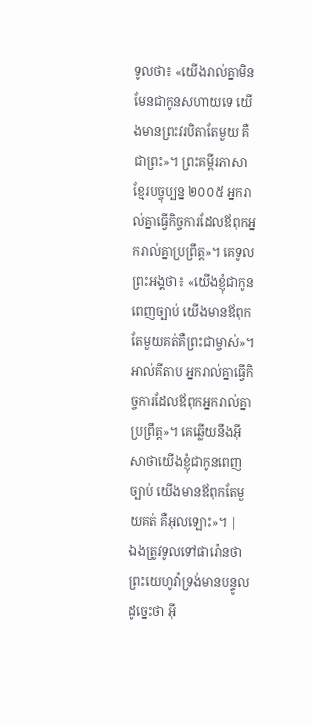ទូលថា៖ «យើងរាល់គ្នាមិនមែនជាកូនសហាយទេ យើងមានព្រះវរបិតាតែមួយ គឺជាព្រះ»។ ព្រះគម្ពីរភាសាខ្មែរបច្ចុប្បន្ន ២០០៥ អ្នករាល់គ្នាធ្វើកិច្ចការដែលឪពុកអ្នករាល់គ្នាប្រព្រឹត្ត»។ គេទូលព្រះអង្គថា៖ «យើងខ្ញុំជាកូនពេញច្បាប់ យើងមានឪពុកតែមួយគត់គឺព្រះជាម្ចាស់»។ អាល់គីតាប អ្នករាល់គ្នាធ្វើកិច្ចការដែលឪពុកអ្នករាល់គ្នាប្រព្រឹត្ដ»។ គេឆ្លើយនឹងអ៊ីសាថាយើងខ្ញុំជាកូនពេញច្បាប់ យើងមានឪពុកតែមួយគត់ គឺអុលឡោះ»។ |
ឯងត្រូវទូលទៅផារ៉ោនថា ព្រះយេហូវ៉ាទ្រង់មានបន្ទូលដូច្នេះថា អ៊ី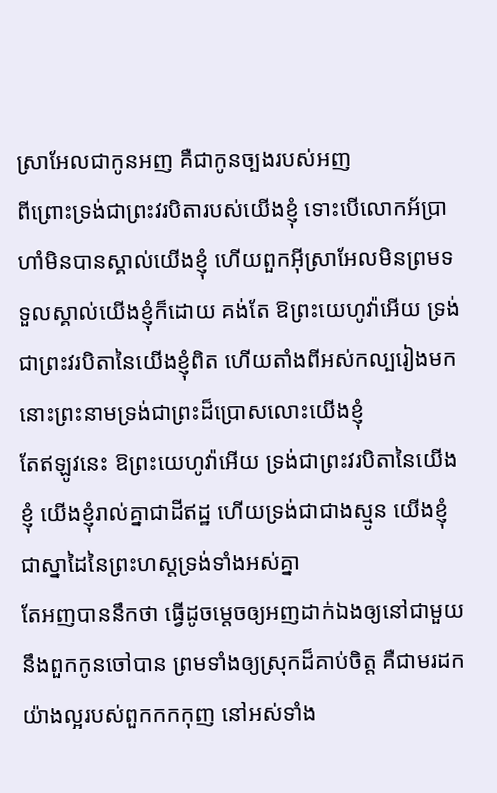ស្រាអែលជាកូនអញ គឺជាកូនច្បងរបស់អញ
ពីព្រោះទ្រង់ជាព្រះវរបិតារបស់យើងខ្ញុំ ទោះបើលោកអ័ប្រាហាំមិនបានស្គាល់យើងខ្ញុំ ហើយពួកអ៊ីស្រាអែលមិនព្រមទទួលស្គាល់យើងខ្ញុំក៏ដោយ គង់តែ ឱព្រះយេហូវ៉ាអើយ ទ្រង់ជាព្រះវរបិតានៃយើងខ្ញុំពិត ហើយតាំងពីអស់កល្បរៀងមក នោះព្រះនាមទ្រង់ជាព្រះដ៏ប្រោសលោះយើងខ្ញុំ
តែឥឡូវនេះ ឱព្រះយេហូវ៉ាអើយ ទ្រង់ជាព្រះវរបិតានៃយើងខ្ញុំ យើងខ្ញុំរាល់គ្នាជាដីឥដ្ឋ ហើយទ្រង់ជាជាងស្មូន យើងខ្ញុំជាស្នាដៃនៃព្រះហស្តទ្រង់ទាំងអស់គ្នា
តែអញបាននឹកថា ធ្វើដូចម្តេចឲ្យអញដាក់ឯងឲ្យនៅជាមួយនឹងពួកកូនចៅបាន ព្រមទាំងឲ្យស្រុកដ៏គាប់ចិត្ត គឺជាមរដកយ៉ាងល្អរបស់ពួកកកកុញ នៅអស់ទាំង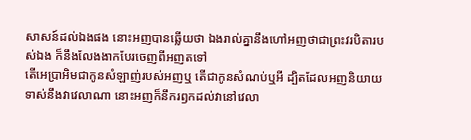សាសន៍ដល់ឯងផង នោះអញបានឆ្លើយថា ឯងរាល់គ្នានឹងហៅអញថាជាព្រះវរបិតារបស់ឯង ក៏នឹងលែងងាកបែរចេញពីអញតទៅ
តើអេប្រាអិមជាកូនសំឡាញ់របស់អញឬ តើជាកូនសំណប់ឬអី ដ្បិតដែលអញនិយាយទាស់នឹងវាវេលាណា នោះអញក៏នឹករឭកដល់វានៅវេលា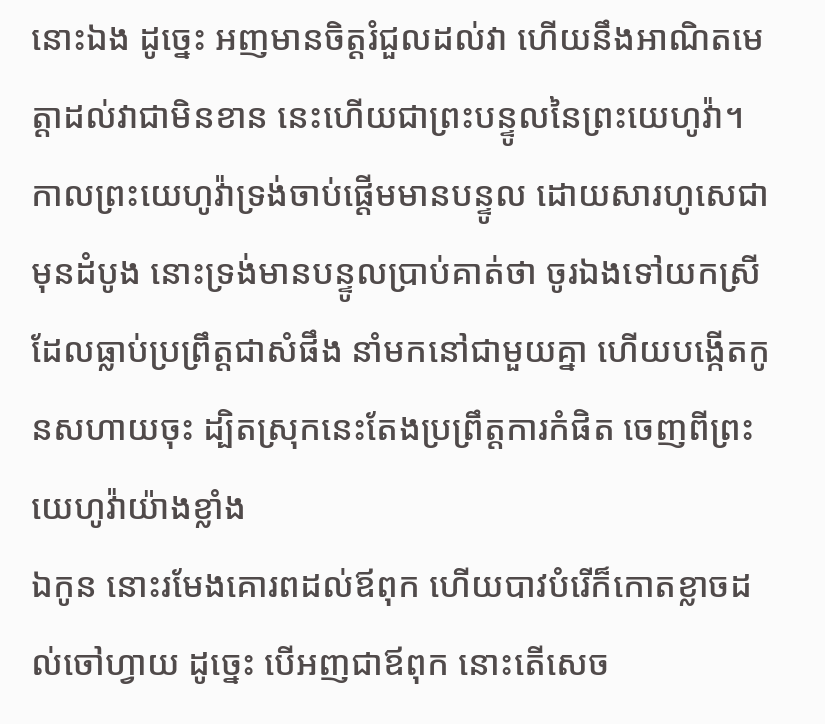នោះឯង ដូច្នេះ អញមានចិត្តរំជួលដល់វា ហើយនឹងអាណិតមេត្តាដល់វាជាមិនខាន នេះហើយជាព្រះបន្ទូលនៃព្រះយេហូវ៉ា។
កាលព្រះយេហូវ៉ាទ្រង់ចាប់ផ្តើមមានបន្ទូល ដោយសារហូសេជាមុនដំបូង នោះទ្រង់មានបន្ទូលប្រាប់គាត់ថា ចូរឯងទៅយកស្រីដែលធ្លាប់ប្រព្រឹត្តជាសំផឹង នាំមកនៅជាមួយគ្នា ហើយបង្កើតកូនសហាយចុះ ដ្បិតស្រុកនេះតែងប្រព្រឹត្តការកំផិត ចេញពីព្រះយេហូវ៉ាយ៉ាងខ្លាំង
ឯកូន នោះរមែងគោរពដល់ឪពុក ហើយបាវបំរើក៏កោតខ្លាចដល់ចៅហ្វាយ ដូច្នេះ បើអញជាឪពុក នោះតើសេច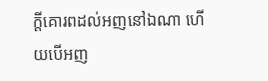ក្ដីគោរពដល់អញនៅឯណា ហើយបើអញ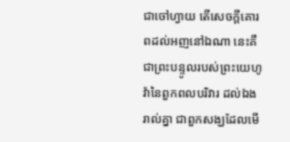ជាចៅហ្វាយ តើសេចក្ដីគោរពដល់អញនៅឯណា នេះគឺជាព្រះបន្ទូលរបស់ព្រះយេហូវ៉ានៃពួកពលបរិវារ ដល់ឯងរាល់គ្នា ជាពួកសង្ឃដែលមើ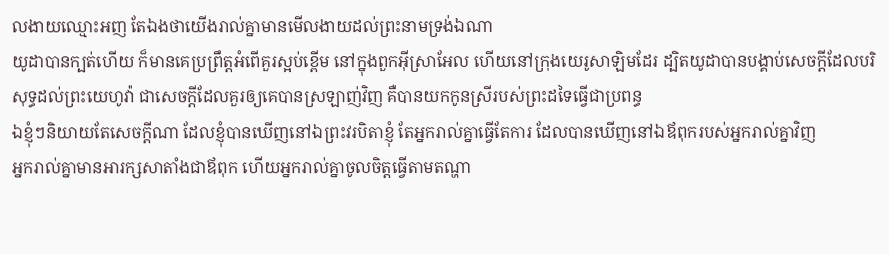លងាយឈ្មោះអញ តែឯងថាយើងរាល់គ្នាមានមើលងាយដល់ព្រះនាមទ្រង់ឯណា
យូដាបានក្បត់ហើយ ក៏មានគេប្រព្រឹត្តអំពើគួរស្អប់ខ្ពើម នៅក្នុងពួកអ៊ីស្រាអែល ហើយនៅក្រុងយេរូសាឡិមដែរ ដ្បិតយូដាបានបង្គាប់សេចក្ដីដែលបរិសុទ្ធដល់ព្រះយេហូវ៉ា ជាសេចក្ដីដែលគួរឲ្យគេបានស្រឡាញ់វិញ គឺបានយកកូនស្រីរបស់ព្រះដទៃធ្វើជាប្រពន្ធ
ឯខ្ញុំៗនិយាយតែសេចក្ដីណា ដែលខ្ញុំបានឃើញនៅឯព្រះវរបិតាខ្ញុំ តែអ្នករាល់គ្នាធ្វើតែការ ដែលបានឃើញនៅឯឪពុករបស់អ្នករាល់គ្នាវិញ
អ្នករាល់គ្នាមានអារក្សសាតាំងជាឪពុក ហើយអ្នករាល់គ្នាចូលចិត្តធ្វើតាមតណ្ហា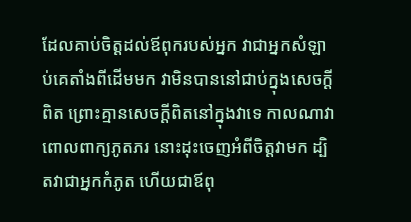ដែលគាប់ចិត្តដល់ឪពុករបស់អ្នក វាជាអ្នកសំឡាប់គេតាំងពីដើមមក វាមិនបាននៅជាប់ក្នុងសេចក្ដីពិត ព្រោះគ្មានសេចក្ដីពិតនៅក្នុងវាទេ កាលណាវាពោលពាក្យភូតភរ នោះដុះចេញអំពីចិត្តវាមក ដ្បិតវាជាអ្នកកំភូត ហើយជាឪពុ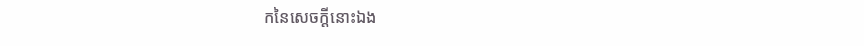កនៃសេចក្ដីនោះឯង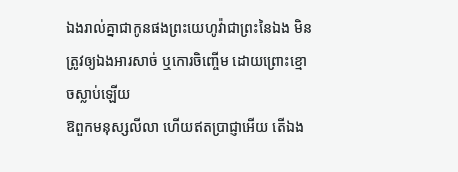ឯងរាល់គ្នាជាកូនផងព្រះយេហូវ៉ាជាព្រះនៃឯង មិនត្រូវឲ្យឯងអារសាច់ ឬកោរចិញ្ចើម ដោយព្រោះខ្មោចស្លាប់ឡើយ
ឱពួកមនុស្សលីលា ហើយឥតប្រាជ្ញាអើយ តើឯង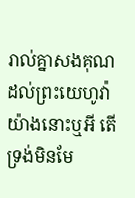រាល់គ្នាសងគុណដល់ព្រះយេហូវ៉ាយ៉ាងនោះឬអី តើទ្រង់មិនមែ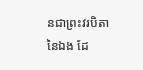នជាព្រះវរបិតានៃឯង ដែ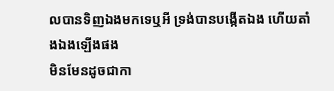លបានទិញឯងមកទេឬអី ទ្រង់បានបង្កើតឯង ហើយតាំងឯងឡើងផង
មិនមែនដូចជាកា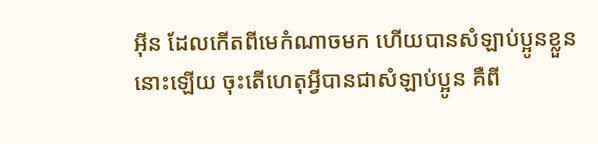អ៊ីន ដែលកើតពីមេកំណាចមក ហើយបានសំឡាប់ប្អូនខ្លួននោះឡើយ ចុះតើហេតុអ្វីបានជាសំឡាប់ប្អូន គឺពី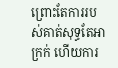ព្រោះតែការរបស់គាត់សុទ្ធតែអាក្រក់ ហើយការ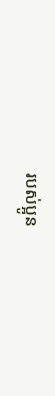របស់ប្អូន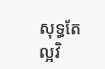សុទ្ធតែល្អវិ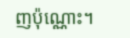ញប៉ុណ្ណោះ។